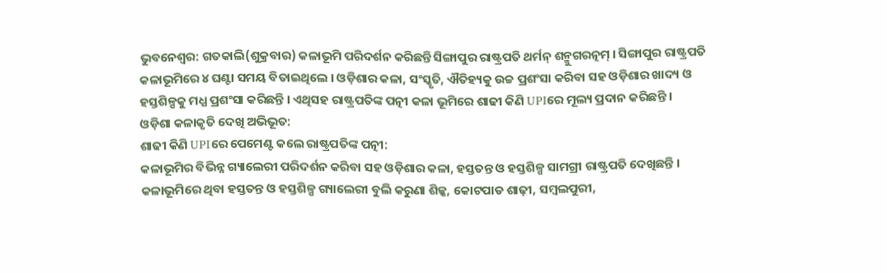ଭୁବନେଶ୍ବର: ଗତକାଲି(ଶୁକ୍ରବାର) କଳାଭୂମି ପରିଦର୍ଶନ କରିଛନ୍ତି ସିଙ୍ଗାପୁର ରାଷ୍ଟ୍ରପତି ଥର୍ମନ୍ ଶନ୍ମୁଗରତ୍ନମ୍ । ସିଙ୍ଗାପୁର ରାଷ୍ଟ୍ରପତି କଳାଭୂମିରେ ୪ ଘଣ୍ଟା ସମୟ ବିତାଇଥିଲେ । ଓଡ଼ିଶାର କଳା, ସଂସ୍କୃତି, ଐତିହ୍ୟକୁ ଉଚ୍ଚ ପ୍ରଶଂସା କରିବା ସହ ଓଡ଼ିଶାର ଖାଦ୍ୟ ଓ ହସ୍ତଶିଳ୍ପକୁ ମଧ୍ଯ ପ୍ରଶଂସା କରିଛନ୍ତି । ଏଥିସହ ରାଷ୍ଟ୍ରପତିଙ୍କ ପତ୍ନୀ କଳା ଭୂମିରେ ଶାଢୀ କିଣି UPIରେ ମୂଲ୍ୟ ପ୍ରଦାନ କରିଛନ୍ତି ।
ଓଡ଼ିଶା କଳାକୃତି ଦେଖି ଅଭିଭୂତ:
ଶାଢୀ କିଣି UPIରେ ପେମେଣ୍ଟ କଲେ ରାଷ୍ଟ୍ରପତିଙ୍କ ପତ୍ନୀ:
କଳାଭୂମିର ବିଭିନ୍ନ ଗ୍ୟାଲେରୀ ପରିଦର୍ଶନ କରିବା ସହ ଓଡ଼ିଶାର କଳା, ହସ୍ତତନ୍ତ ଓ ହସ୍ତଶିଳ୍ପ ସାମଗ୍ରୀ ରାଷ୍ଟ୍ରପତି ଦେଖିଛନ୍ତି । କଳାଭୂମିରେ ଥିବା ହସ୍ତତନ୍ତ ଓ ହସ୍ତଶିଳ୍ପ ଗ୍ୟାଲେରୀ ବୁଲି କରୁଣା ଶିଳ୍କ, କୋଟପାଡ ଶାଢ଼ୀ, ସମ୍ବଲପୁରୀ,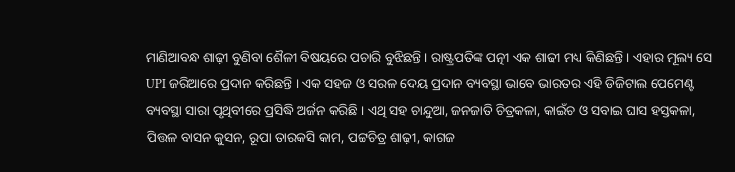ମାଣିଆବନ୍ଧ ଶାଢ଼ୀ ବୁଣିବା ଶୈଳୀ ବିଷୟରେ ପଚାରି ବୁଝିଛନ୍ତି । ରାଷ୍ଟ୍ରପତିଙ୍କ ପତ୍ନୀ ଏକ ଶାଢୀ ମଧ୍ୟ କିଣିଛନ୍ତି । ଏହାର ମୂଲ୍ୟ ସେ UPI ଜରିଆରେ ପ୍ରଦାନ କରିଛନ୍ତି । ଏକ ସହଜ ଓ ସରଳ ଦେୟ ପ୍ରଦାନ ବ୍ୟବସ୍ଥା ଭାବେ ଭାରତର ଏହି ଡିଜିଟାଲ ପେମେଣ୍ଟ ବ୍ୟବସ୍ଥା ସାରା ପୃଥିବୀରେ ପ୍ରସିଦ୍ଧି ଅର୍ଜନ କରିଛି । ଏଥି ସହ ଚାନ୍ଦୁଆ, ଜନଜାତି ଚିତ୍ରକଳା, କାଇଁଚ ଓ ସବାଇ ଘାସ ହସ୍ତକଳା, ପିତ୍ତଳ ବାସନ କୁସନ, ରୂପା ତାରକସି କାମ, ପଟ୍ଟଚିତ୍ର ଶାଢ଼ୀ, କାଗଜ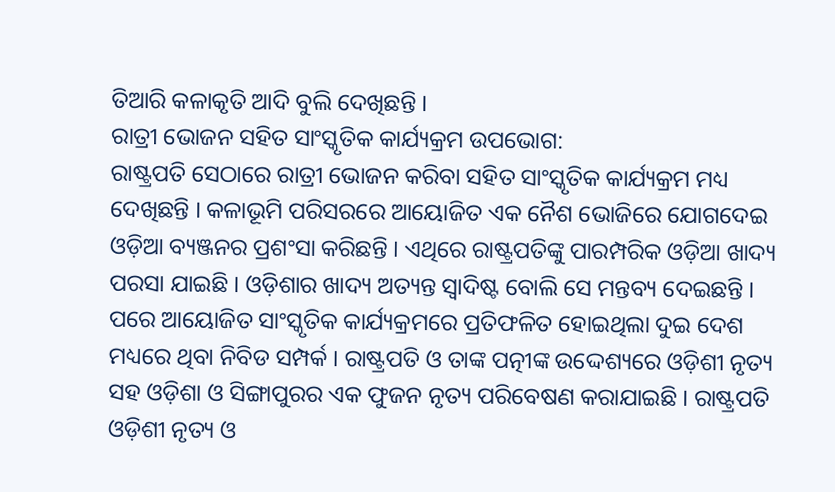ତିଆରି କଳାକୃତି ଆଦି ବୁଲି ଦେଖିଛନ୍ତି ।
ରାତ୍ରୀ ଭୋଜନ ସହିତ ସାଂସ୍କୃତିକ କାର୍ଯ୍ୟକ୍ରମ ଉପଭୋଗ:
ରାଷ୍ଟ୍ରପତି ସେଠାରେ ରାତ୍ରୀ ଭୋଜନ କରିବା ସହିତ ସାଂସ୍କୃତିକ କାର୍ଯ୍ୟକ୍ରମ ମଧ୍ୟ ଦେଖିଛନ୍ତି । କଳାଭୂମି ପରିସରରେ ଆୟୋଜିତ ଏକ ନୈଶ ଭୋଜିରେ ଯୋଗଦେଇ ଓଡ଼ିଆ ବ୍ୟଞ୍ଜନର ପ୍ରଶଂସା କରିଛନ୍ତି । ଏଥିରେ ରାଷ୍ଟ୍ରପତିଙ୍କୁ ପାରମ୍ପରିକ ଓଡ଼ିଆ ଖାଦ୍ୟ ପରସା ଯାଇଛି । ଓଡ଼ିଶାର ଖାଦ୍ୟ ଅତ୍ୟନ୍ତ ସ୍ଵାଦିଷ୍ଟ ବୋଲି ସେ ମନ୍ତବ୍ୟ ଦେଇଛନ୍ତି । ପରେ ଆୟୋଜିତ ସାଂସ୍କୃତିକ କାର୍ଯ୍ୟକ୍ରମରେ ପ୍ରତିଫଳିତ ହୋଇଥିଲା ଦୁଇ ଦେଶ ମଧ୍ୟରେ ଥିବା ନିବିଡ ସମ୍ପର୍କ । ରାଷ୍ଟ୍ରପତି ଓ ତାଙ୍କ ପତ୍ନୀଙ୍କ ଉଦ୍ଦେଶ୍ୟରେ ଓଡ଼ିଶୀ ନୃତ୍ୟ ସହ ଓଡ଼ିଶା ଓ ସିଙ୍ଗାପୁରର ଏକ ଫୁଜନ ନୃତ୍ୟ ପରିବେଷଣ କରାଯାଇଛି । ରାଷ୍ଟ୍ରପତି ଓଡ଼ିଶୀ ନୃତ୍ୟ ଓ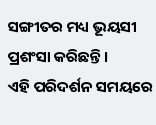ସଙ୍ଗୀତର ମଧ୍ୟ ଭୂୟସୀ ପ୍ରଶଂସା କରିଛନ୍ତି ।
ଏହି ପରିଦର୍ଶନ ସମୟରେ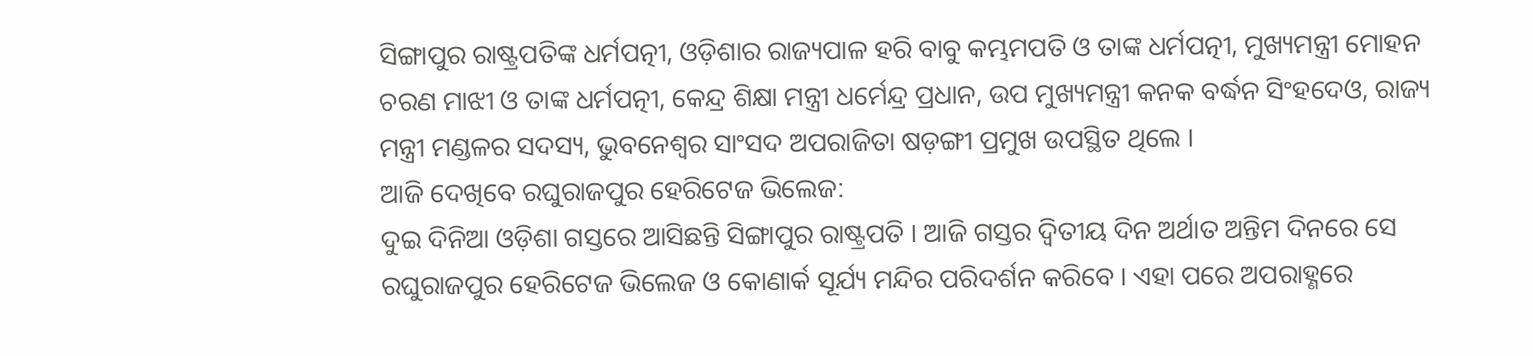ସିଙ୍ଗାପୁର ରାଷ୍ଟ୍ରପତିଙ୍କ ଧର୍ମପତ୍ନୀ, ଓଡ଼ିଶାର ରାଜ୍ୟପାଳ ହରି ବାବୁ କମ୍ଭମପତି ଓ ତାଙ୍କ ଧର୍ମପତ୍ନୀ, ମୁଖ୍ୟମନ୍ତ୍ରୀ ମୋହନ ଚରଣ ମାଝୀ ଓ ତାଙ୍କ ଧର୍ମପତ୍ନୀ, କେନ୍ଦ୍ର ଶିକ୍ଷା ମନ୍ତ୍ରୀ ଧର୍ମେନ୍ଦ୍ର ପ୍ରଧାନ, ଉପ ମୁଖ୍ୟମନ୍ତ୍ରୀ କନକ ବର୍ଦ୍ଧନ ସିଂହଦେଓ, ରାଜ୍ୟ ମନ୍ତ୍ରୀ ମଣ୍ଡଳର ସଦସ୍ୟ, ଭୁବନେଶ୍ୱର ସାଂସଦ ଅପରାଜିତା ଷଡ଼ଙ୍ଗୀ ପ୍ରମୁଖ ଉପସ୍ଥିତ ଥିଲେ ।
ଆଜି ଦେଖିବେ ରଘୁରାଜପୁର ହେରିଟେଜ ଭିଲେଜ:
ଦୁଇ ଦିନିଆ ଓଡ଼ିଶା ଗସ୍ତରେ ଆସିଛନ୍ତି ସିଙ୍ଗାପୁର ରାଷ୍ଟ୍ରପତି । ଆଜି ଗସ୍ତର ଦ୍ବିତୀୟ ଦିନ ଅର୍ଥାତ ଅନ୍ତିମ ଦିନରେ ସେ ରଘୁରାଜପୁର ହେରିଟେଜ ଭିଲେଜ ଓ କୋଣାର୍କ ସୂର୍ଯ୍ୟ ମନ୍ଦିର ପରିଦର୍ଶନ କରିବେ । ଏହା ପରେ ଅପରାହ୍ଣରେ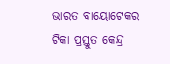ଭାରତ ବାୟୋଟେକର ଟିକା ପ୍ରସ୍ତୁତ କେନ୍ଦ୍ର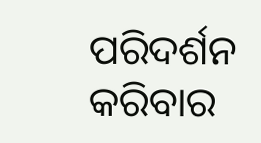ପରିଦର୍ଶନ କରିବାର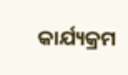କାର୍ଯ୍ୟକ୍ରମ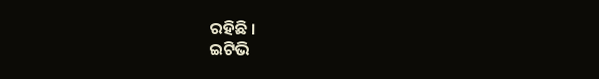ରହିଛି ।
ଇଟିଭି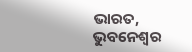ଭାରତ, ଭୁବନେଶ୍ବର